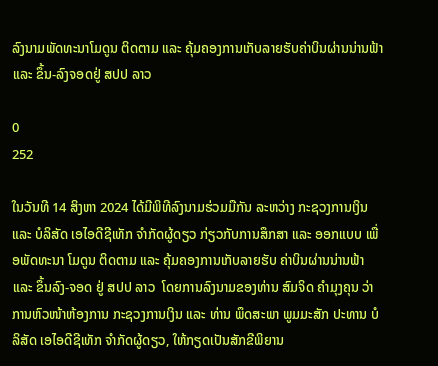ລົງນາມພັດທະນາໂມດູນ ຕິດຕາມ ແລະ ຄຸ້ມຄອງການເກັບລາຍຮັບຄ່າບິນຜ່ານນ່ານຟ້າ ແລະ ຂຶ້ນ-ລົງຈອດຢູ່ ສປປ ລາວ

0
252

ໃນວັນທີ 14 ສິງຫາ 2024 ໄດ້ມີພິທີລົງນາມຮ່ວມມືກັນ ລະຫວ່າງ ກະຊວງການເງິນ ແລະ ບໍລິສັດ ເອໄອດີຊີເທັກ ຈໍາກັດຜູ້ດຽວ ກ່ຽວກັບການສຶກສາ ແລະ ອອກແບບ ເພື່ອພັດທະນາ ໂມດູນ ຕິດຕາມ ແລະ ຄຸ້ມຄອງການເກັບລາຍຮັບ ຄ່າບິນຜ່ານນ່ານຟ້າ ແລະ ຂຶ້ນລົງ-ຈອດ ຢູ່ ສປປ ລາວ  ໂດຍການລົງນາມຂອງທ່ານ ສົມຈິດ ຄໍາມຸງຄຸນ ວ່າການຫົວໜ້າຫ້ອງການ ກະຊວງການເງິນ ແລະ ທ່ານ ພຶດສະພາ ພູມມະສັກ ປະທານ ບໍລິສັດ ເອໄອດີຊີເທັກ ຈໍາກັດຜູ້ດຽວ, ໃຫ້ກຽດເປັນສັກຂີພິຍານ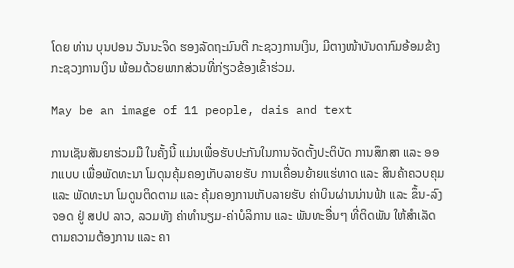ໂດຍ ທ່ານ ບຸນປອນ ວັນນະຈິດ ຮອງລັດຖະມົນຕີ ກະຊວງການເງິນ, ມີຕາງໜ້າບັນດາກົມອ້ອມຂ້າງ ກະຊວງການເງິນ ພ້ອມດ້ວຍພາກສ່ວນທີ່ກ່ຽວຂ້ອງເຂົ້າຮ່ວມ.

May be an image of 11 people, dais and text

ການເຊັນສັນຍາຮ່ວມມື ໃນຄັ້ງນີ້ ແມ່ນເພື່ອຮັບປະກັນໃນການຈັດຕັ້ງປະຕິບັດ ການສຶກສາ ແລະ ອອກແບບ ເພື່ອພັດທະນາ ໂມດຸນຄຸ້ມຄອງເກັບລາຍຮັບ ການເຄື່ອນຍ້າຍແຮ່ທາດ ແລະ ສິນຄ້າຄວບຄຸມ ແລະ ພັດທະນາ ໂມດູນຕິດຕາມ ແລະ ຄຸ້ມຄອງການເກັບລາຍຮັບ ຄ່າບິນຜ່ານນ່ານຟ້າ ແລະ ຂຶ້ນ-ລົງ ຈອດ ຢູ່ ສປປ ລາວ, ລວມທັງ ຄ່າທໍານຽມ-ຄ່າບໍລິການ ແລະ ພັນທະອື່ນໆ ທີ່ຕິດພັນ ໃຫ້ສໍາເລັດ ຕາມຄວາມຕ້ອງການ ແລະ ຄາ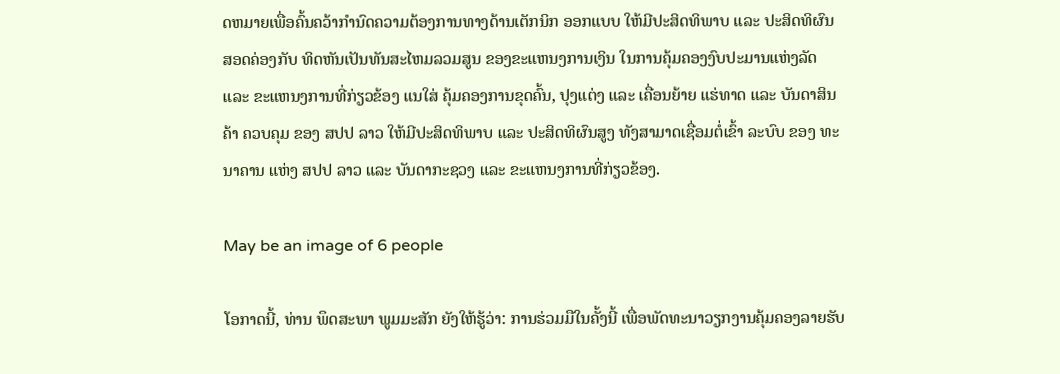ດຫມາຍເພື່ອຄົ້ນຄວ້າກໍານົດຄວາມຕ້ອງການທາງດ້ານເຕັກນິກ ອອກແບບ ໃຫ້ມີປະສິດທິພາບ ແລະ ປະສິດທິຜົນ ສອດຄ່ອງກັບ ທິດຫັນເປັນທັນສະໄຫມລວມສູນ ຂອງຂະແຫນງການເງິນ ໃນການຄຸ້ມຄອງງົບປະມານແຫ່ງລັດ ແລະ ຂະແຫນງການທີ່ກ່ຽວຂ້ອງ ແນໃສ່ ຄຸ້ມຄອງການຂຸດຄົ້ນ, ປຸງແຕ່ງ ແລະ ເຄື່ອນຍ້າຍ ແຮ່ທາດ ແລະ ບັນດາສິນຄ້າ ຄວບຄຸມ ຂອງ ສປປ ລາວ ໃຫ້ມີປະສິດທິພາບ ແລະ ປະສິດທິຜົນສູງ ທັງສາມາດເຊື່ອມຕໍ່ເຂົ້າ ລະບົບ ຂອງ ທະນາຄານ ແຫ່ງ ສປປ ລາວ ແລະ ບັນດາກະຊວງ ແລະ ຂະແຫນງການທີ່ກ່ຽວຂ້ອງ.

May be an image of 6 people

ໂອກາດນີ້, ທ່ານ ພຶດສະພາ ພູມມະສັກ ຍັງໃຫ້ຮູ້ວ່າ: ການຮ່ວມມືໃນຄັ້ງນີ້ ເພື່ອພັດທະນາວຽກງານຄຸ້ມຄອງລາຍຮັບ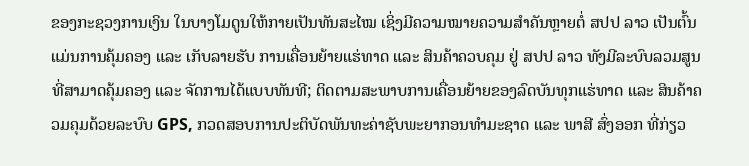ຂອງກະຊວງການເງິນ ໃນບາງໂມດູນໃຫ້ກາຍເປັນທັນສະໄໝ ເຊິ່ງມີຄວາມໝາຍຄວາມສໍາຄັນຫຼາຍຕໍ່ ສປປ ລາວ ເປັນຕົ້ນແມ່ນການຄຸ້ມຄອງ ແລະ ເກັບລາຍຮັບ ການເຄື່ອນຍ້າຍແຮ່ທາດ ແລະ ສິນຄ້າຄວບຄຸມ ຢູ່ ສປປ ລາວ ທັງມີລະບົບລວມສູນ ທີ່ສາມາດຄຸ້ມຄອງ ແລະ ຈັດການໄດ້ແບບທັນທີ; ຕິດຕາມສະພາບການເຄື່ອນຍ້າຍຂອງລົດບັນທຸກແຮ່ທາດ ແລະ ສິນຄ້າຄວມຄຸມດ້ວຍລະບົບ GPS, ກວດສອບການປະຕິບັດພັນທະຄ່າຊັບພະຍາກອນທຳມະຊາດ ແລະ ພາສີ ສົ່ງອອກ ທີ່ກ່ຽວ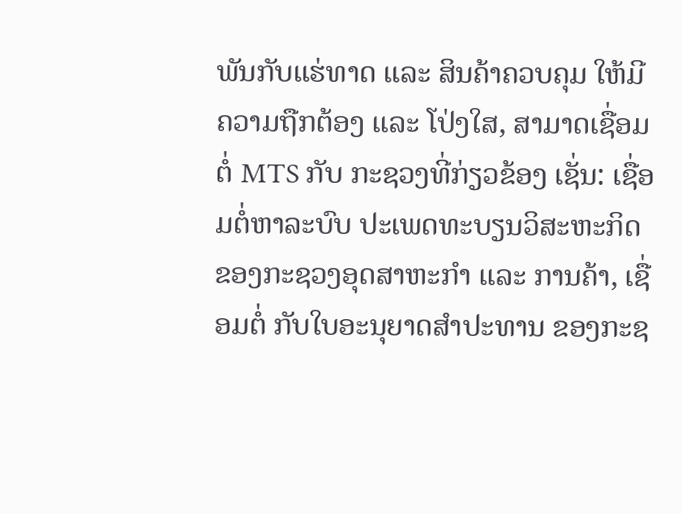ພັນກັບແຮ່ທາດ ແລະ ສິນຄ້າຄວບຄຸມ ໃຫ້ມີຄວາມຖືກຕ້ອງ ແລະ ໂປ່ງໃສ, ສາມາດເຊື່ອມຕໍ່ MTS ກັບ ກະຊວງທີ່ກ່ຽວຂ້ອງ ເຊັ່ນ: ເຊື່ອມຕໍ່ຫາລະບົບ ປະເພດທະບຽນວິສະຫະກິດ ຂອງກະຊວງອຸດສາຫະກຳ ແລະ ການຄ້າ, ເຊື່ອມຕໍ່ ກັບໃບອະນຸຍາດສໍາປະທານ ຂອງກະຊ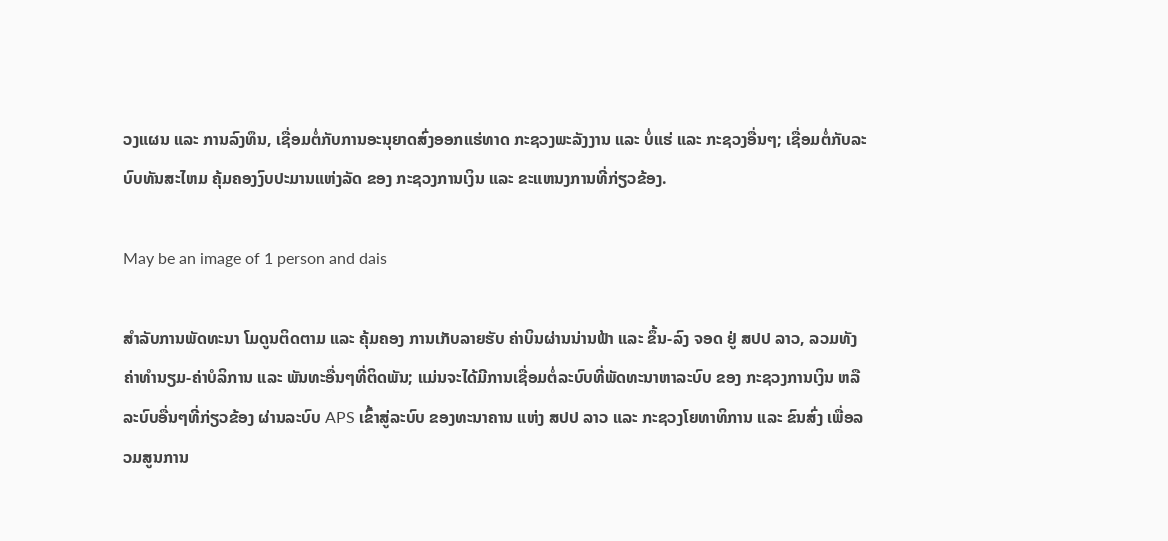ວງແຜນ ແລະ ການລົງທຶນ, ເຊື່ອມຕໍ່ກັບການອະນຸຍາດສົ່ງອອກແຮ່ທາດ ກະຊວງພະລັງງານ ແລະ ບໍ່ແຮ່ ແລະ ກະຊວງອື່ນໆ; ເຊື່ອມຕໍ່ກັບລະບົບທັນສະໄຫມ ຄຸ້ມຄອງງົບປະມານແຫ່ງລັດ ຂອງ ກະຊວງການເງິນ ແລະ ຂະແຫນງການທີ່ກ່ຽວຂ້ອງ.

May be an image of 1 person and dais

ສໍາລັບການພັດທະນາ ໂມດູນຕິດຕາມ ແລະ ຄຸ້ມຄອງ ການເກັບລາຍຮັບ ຄ່າບິນຜ່ານນ່ານຟ້າ ແລະ ຂຶ້ນ-ລົງ ຈອດ ຢູ່ ສປປ ລາວ, ລວມທັງຄ່າທໍານຽມ-ຄ່າບໍລິການ ແລະ ພັນທະອື່ນໆທີ່ຕິດພັນ; ແມ່ນຈະໄດ້ມີການເຊື່ອມຕໍ່ລະບົບທີ່ພັດທະນາຫາລະບົບ ຂອງ ກະຊວງການເງິນ ຫລື ລະບົບອື່ນໆທີ່ກ່ຽວຂ້ອງ ຜ່ານລະບົບ APS ເຂົ້າສູ່ລະບົບ ຂອງທະນາຄານ ແຫ່ງ ສປປ ລາວ ແລະ ກະຊວງໂຍທາທິການ ແລະ ຂົນສົ່ງ ເພື່ອລວມສູນການ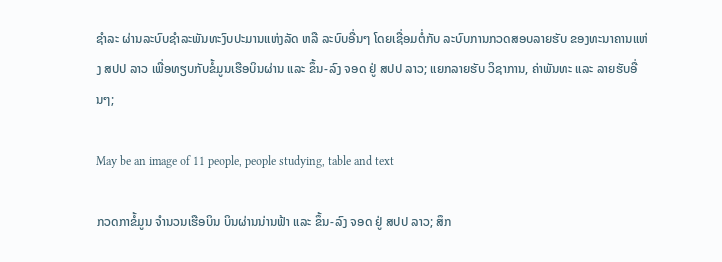ຊຳລະ ຜ່ານລະບົບຊຳລະພັນທະງົບປະມານແຫ່ງລັດ ຫລື ລະບົບອື່ນໆ ໂດຍເຊື່ອມຕໍ່ກັບ ລະບົບການກວດສອບລາຍຮັບ ຂອງທະນາຄານແຫ່ງ ສປປ ລາວ ເພື່ອທຽບກັບຂໍ້ມູນເຮືອບິນຜ່ານ ແລະ ຂຶ້ນ-ລົງ ຈອດ ຢູ່ ສປປ ລາວ; ແຍກລາຍຮັບ ວິຊາການ, ຄ່າພັນທະ ແລະ ລາຍຮັບອື່ນໆ;

May be an image of 11 people, people studying, table and text

ກວດກາຂໍ້ມູນ ຈໍານວນເຮືອບິນ ບິນຜ່ານນ່ານຟ້າ ແລະ ຂຶ້ນ-ລົງ ຈອດ ຢູ່ ສປປ ລາວ; ສຶກ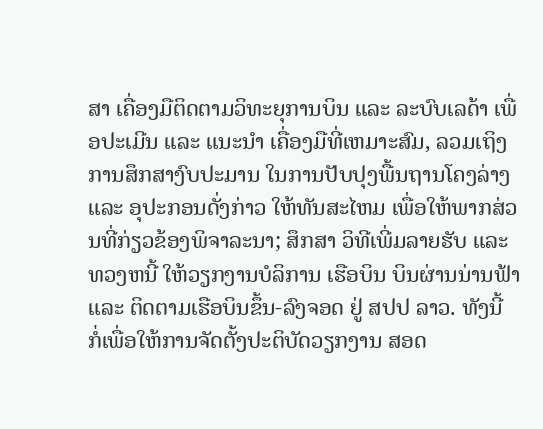ສາ ເຄື່ອງມືຕິດຕາມວິທະຍຸການບິນ ແລະ ລະບົບເລດ້າ ເພື່ອປະເມີນ ແລະ ແນະນໍາ ເຄື່ອງມືທີ່ເຫມາະສົມ, ລວມເຖິງການສຶກສາງົບປະມານ ໃນການປັບປຸງພື້ນຖານໂຄງລ່າງ ແລະ ອຸປະກອນດັ່ງກ່າວ ໃຫ້ທັນສະໄຫມ ເພື່ອໃຫ້ພາກສ່ວນທີ່ກ່ຽວຂ້ອງພິຈາລະນາ; ສຶກສາ ວິທີເພີ່ມລາຍຮັບ ແລະ ທວງຫນີ້ ໃຫ້ວຽກງານບໍລິການ ເຮືອບິນ ບິນຜ່ານນ່ານຟ້າ ແລະ ຕິດຕາມເຮືອບິນຂຶ້ນ-ລົງຈອດ ຢູ່ ສປປ ລາວ. ທັງນີ້ ກໍ່ເພື່ອໃຫ້ການຈັດຕັ້ງປະຕິບັດວຽກງານ ສອດ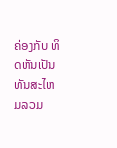ຄ່ອງກັບ ທິດຫັນເປັນທັນສະໄຫມລວມ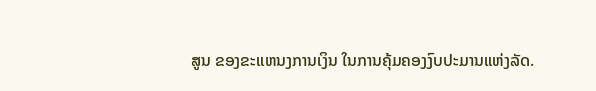ສູນ ຂອງຂະແຫນງການເງິນ ໃນການຄຸ້ມຄອງງົບປະມານແຫ່ງລັດ.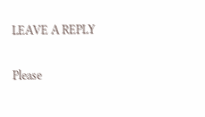LEAVE A REPLY

Please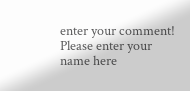enter your comment!
Please enter your name here